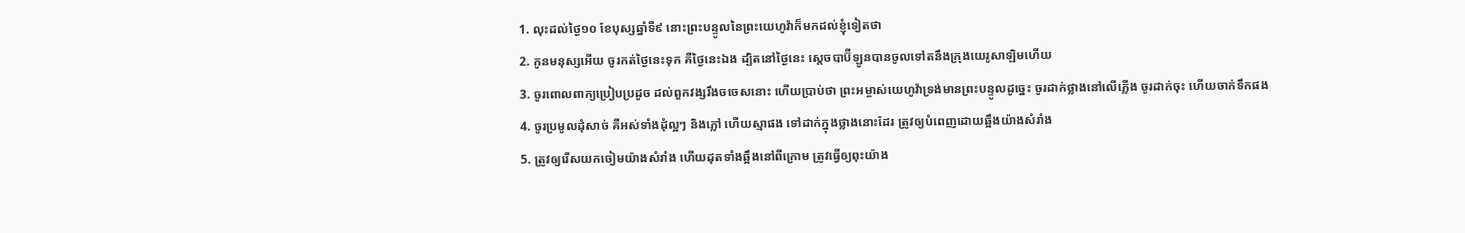1. លុះដល់ថ្ងៃ១០ ខែបុស្សឆ្នាំទី៩ នោះព្រះបន្ទូលនៃព្រះយេហូវ៉ាក៏មកដល់ខ្ញុំទៀតថា
2. កូនមនុស្សអើយ ចូរកត់ថ្ងៃនេះទុក គឺថ្ងៃនេះឯង ដ្បិតនៅថ្ងៃនេះ ស្តេចបាប៊ីឡូនបានចូលទៅតនឹងក្រុងយេរូសាឡិមហើយ
3. ចូរពោលពាក្យប្រៀបប្រដូច ដល់ពួកវង្សរឹងចចេសនោះ ហើយប្រាប់ថា ព្រះអម្ចាស់យេហូវ៉ាទ្រង់មានព្រះបន្ទូលដូច្នេះ ចូរដាក់ថ្លាងនៅលើភ្លើង ចូរដាក់ចុះ ហើយចាក់ទឹកផង
4. ចូរប្រមូលដុំសាច់ គឺអស់ទាំងដុំល្អៗ និងភ្លៅ ហើយស្មាផង ទៅដាក់ក្នុងថ្លាងនោះដែរ ត្រូវឲ្យបំពេញដោយឆ្អឹងយ៉ាងសំរាំង
5. ត្រូវឲ្យរើសយកចៀមយ៉ាងសំរាំង ហើយដុតទាំងឆ្អឹងនៅពីក្រោម ត្រូវធ្វើឲ្យពុះយ៉ាង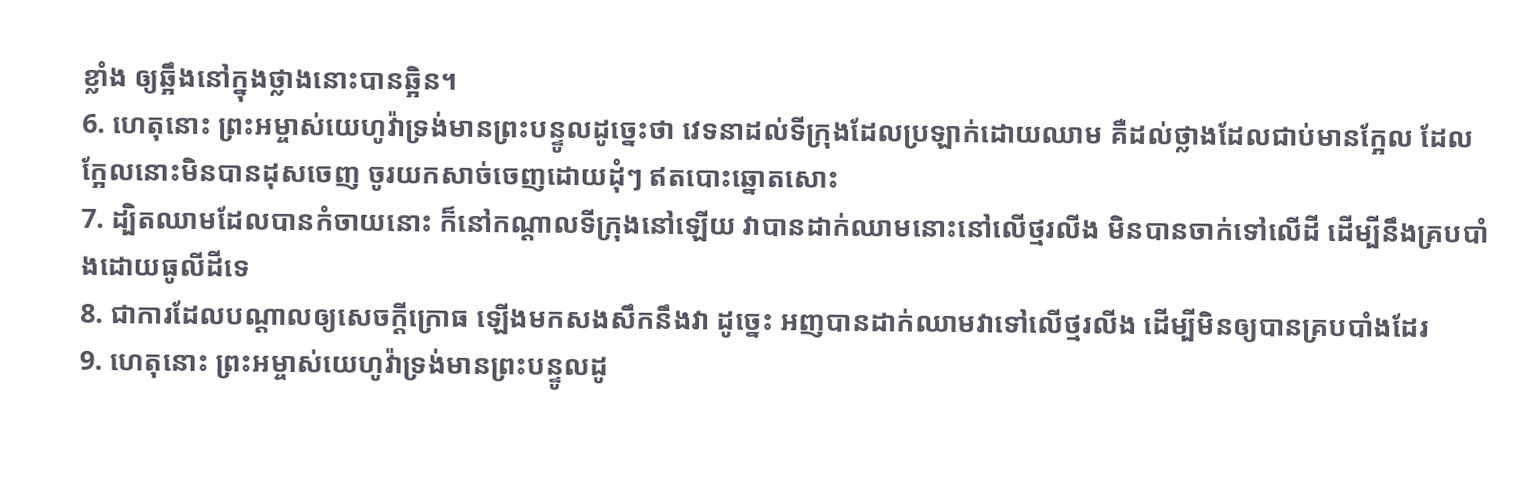ខ្លាំង ឲ្យឆ្អឹងនៅក្នុងថ្លាងនោះបានឆ្អិន។
6. ហេតុនោះ ព្រះអម្ចាស់យេហូវ៉ាទ្រង់មានព្រះបន្ទូលដូច្នេះថា វេទនាដល់ទីក្រុងដែលប្រឡាក់ដោយឈាម គឺដល់ថ្លាងដែលជាប់មានក្អែល ដែលក្អែលនោះមិនបានដុសចេញ ចូរយកសាច់ចេញដោយដុំៗ ឥតបោះឆ្នោតសោះ
7. ដ្បិតឈាមដែលបានកំចាយនោះ ក៏នៅកណ្តាលទីក្រុងនៅឡើយ វាបានដាក់ឈាមនោះនៅលើថ្មរលីង មិនបានចាក់ទៅលើដី ដើម្បីនឹងគ្របបាំងដោយធូលីដីទេ
8. ជាការដែលបណ្តាលឲ្យសេចក្ដីក្រោធ ឡើងមកសងសឹកនឹងវា ដូច្នេះ អញបានដាក់ឈាមវាទៅលើថ្មរលីង ដើម្បីមិនឲ្យបានគ្របបាំងដែរ
9. ហេតុនោះ ព្រះអម្ចាស់យេហូវ៉ាទ្រង់មានព្រះបន្ទូលដូ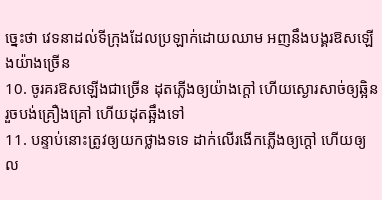ច្នេះថា វេទនាដល់ទីក្រុងដែលប្រឡាក់ដោយឈាម អញនឹងបង្គរឱសឡើងយ៉ាងច្រើន
10. ចូរគរឱសឡើងជាច្រើន ដុតភ្លើងឲ្យយ៉ាងក្តៅ ហើយស្ងោរសាច់ឲ្យឆ្អិន រួចបង់គ្រឿងគ្រៅ ហើយដុតឆ្អឹងទៅ
11. បន្ទាប់នោះត្រូវឲ្យយកថ្លាងទទេ ដាក់លើរងើកភ្លើងឲ្យក្តៅ ហើយឲ្យល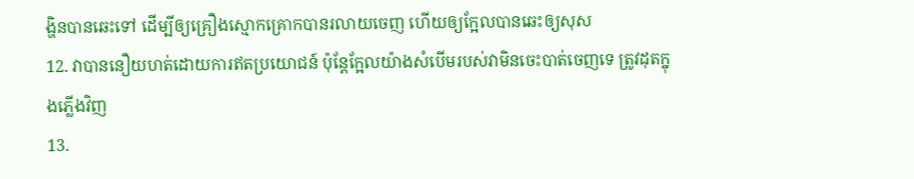ង្ហិនបានឆេះទៅ ដើម្បីឲ្យគ្រឿងស្មោកគ្រោកបានរលាយចេញ ហើយឲ្យក្អែលបានឆេះឲ្យសុស
12. វាបាននឿយហត់ដោយការឥតប្រយោជន៍ ប៉ុន្តែក្អែលយ៉ាងសំបើមរបស់វាមិនចេះបាត់ចេញទេ ត្រូវដុតក្នុងភ្លើងវិញ
13.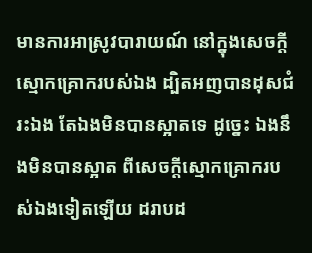មានការអាស្រូវបារាយណ៍ នៅក្នុងសេចក្ដីស្មោកគ្រោករបស់ឯង ដ្បិតអញបានដុសជំរះឯង តែឯងមិនបានស្អាតទេ ដូច្នេះ ឯងនឹងមិនបានស្អាត ពីសេចក្ដីស្មោកគ្រោករបស់ឯងទៀតឡើយ ដរាបដ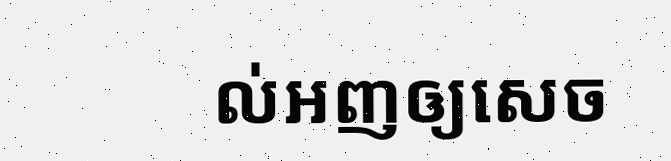ល់អញឲ្យសេច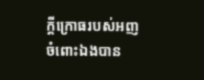ក្ដីក្រោធរបស់អញ ចំពោះឯងបាន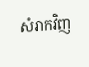សំរាកវិញ